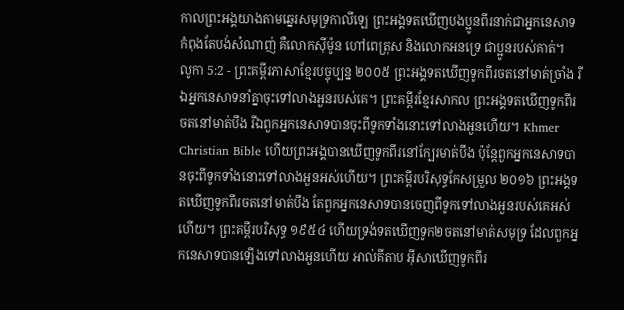កាលព្រះអង្គយាងតាមឆ្នេរសមុទ្រកាលីឡេ ព្រះអង្គទតឃើញបងប្អូនពីរនាក់ជាអ្នកនេសាទ កំពុងតែបង់សំណាញ់ គឺលោកស៊ីម៉ូន ហៅពេត្រុស និងលោកអនទ្រេ ជាប្អូនរបស់គាត់។
លូកា 5:2 - ព្រះគម្ពីរភាសាខ្មែរបច្ចុប្បន្ន ២០០៥ ព្រះអង្គទតឃើញទូកពីរចតនៅមាត់ច្រាំង រីឯអ្នកនេសាទនាំគ្នាចុះទៅលាងអួនរបស់គេ។ ព្រះគម្ពីរខ្មែរសាកល ព្រះអង្គទតឃើញទូកពីរចតនៅមាត់បឹង រីឯពួកអ្នកនេសាទបានចុះពីទូកទាំងនោះទៅលាងអួនហើយ។ Khmer Christian Bible ហើយព្រះអង្គបានឃើញទូកពីរនៅក្បែរមាត់បឹង ប៉ុន្ដែពួកអ្នកនេសាទបានចុះពីទូកទាំងនោះទៅលាងអួនអស់ហើយ។ ព្រះគម្ពីរបរិសុទ្ធកែសម្រួល ២០១៦ ព្រះអង្គទតឃើញទូកពីរចតនៅមាត់បឹង តែពួកអ្នកនេសាទបានចេញពីទូកទៅលាងអួនរបស់គេអស់ហើយ។ ព្រះគម្ពីរបរិសុទ្ធ ១៩៥៤ ហើយទ្រង់ទតឃើញទូក២ចតនៅមាត់សមុទ្រ ដែលពួកអ្នកនេសាទបានឡើងទៅលាងអួនហើយ អាល់គីតាប អ៊ីសាឃើញទូកពីរ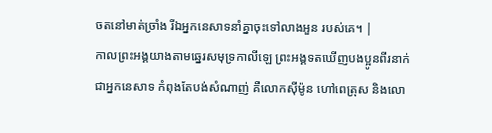ចតនៅមាត់ច្រាំង រីឯអ្នកនេសាទនាំគ្នាចុះទៅលាងអួន របស់គេ។ |
កាលព្រះអង្គយាងតាមឆ្នេរសមុទ្រកាលីឡេ ព្រះអង្គទតឃើញបងប្អូនពីរនាក់ជាអ្នកនេសាទ កំពុងតែបង់សំណាញ់ គឺលោកស៊ីម៉ូន ហៅពេត្រុស និងលោ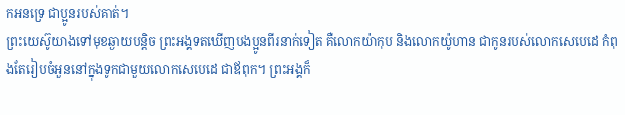កអនទ្រេ ជាប្អូនរបស់គាត់។
ព្រះយេស៊ូយាងទៅមុខឆ្ងាយបន្ដិច ព្រះអង្គទតឃើញបងប្អូនពីរនាក់ទៀត គឺលោកយ៉ាកុប និងលោកយ៉ូហាន ជាកូនរបស់លោកសេបេដេ កំពុងតែរៀបចំអួននៅក្នុងទូកជាមួយលោកសេបេដេ ជាឪពុក។ ព្រះអង្គក៏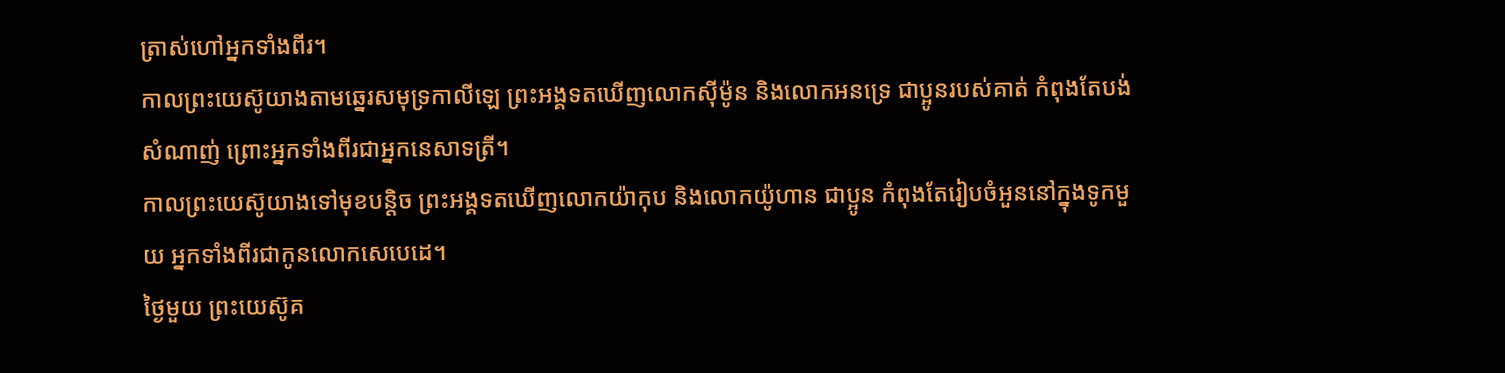ត្រាស់ហៅអ្នកទាំងពីរ។
កាលព្រះយេស៊ូយាងតាមឆ្នេរសមុទ្រកាលីឡេ ព្រះអង្គទតឃើញលោកស៊ីម៉ូន និងលោកអនទ្រេ ជាប្អូនរបស់គាត់ កំពុងតែបង់សំណាញ់ ព្រោះអ្នកទាំងពីរជាអ្នកនេសាទត្រី។
កាលព្រះយេស៊ូយាងទៅមុខបន្ដិច ព្រះអង្គទតឃើញលោកយ៉ាកុប និងលោកយ៉ូហាន ជាប្អូន កំពុងតែរៀបចំអួននៅក្នុងទូកមួយ អ្នកទាំងពីរជាកូនលោកសេបេដេ។
ថ្ងៃមួយ ព្រះយេស៊ូគ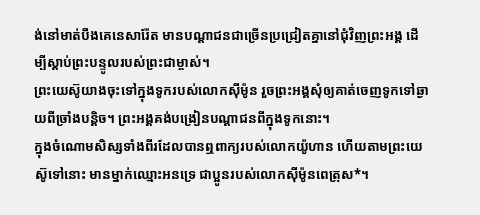ង់នៅមាត់បឹងគេនេសារ៉ែត មានបណ្ដាជនជាច្រើនប្រជ្រៀតគ្នានៅជុំវិញព្រះអង្គ ដើម្បីស្ដាប់ព្រះបន្ទូលរបស់ព្រះជាម្ចាស់។
ព្រះយេស៊ូយាងចុះទៅក្នុងទូករបស់លោកស៊ីម៉ូន រួចព្រះអង្គសុំឲ្យគាត់ចេញទូកទៅឆ្ងាយពីច្រាំងបន្តិច។ ព្រះអង្គគង់បង្រៀនបណ្ដាជនពីក្នុងទូកនោះ។
ក្នុងចំណោមសិស្សទាំងពីរដែលបានឮពាក្យរបស់លោកយ៉ូហាន ហើយតាមព្រះយេស៊ូទៅនោះ មានម្នាក់ឈ្មោះអនទ្រេ ជាប្អូនរបស់លោកស៊ីម៉ូនពេត្រុស*។